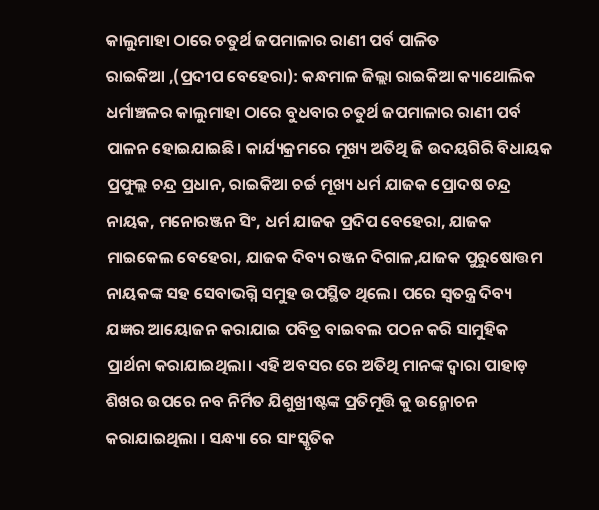କାଲୁମାହା ଠାରେ ଚତୁର୍ଥ ଜପମାଳାର ରାଣୀ ପର୍ବ ପାଳିତ
ରାଇକିଆ ,(ପ୍ରଦୀପ ବେହେରା): କନ୍ଧମାଳ ଜିଲ୍ଲା ରାଇକିଆ କ୍ୟାଥୋଲିକ ଧର୍ମାଞ୍ଚଳର କାଲୁମାହା ଠାରେ ବୁଧବାର ଚତୁର୍ଥ ଜପମାଳାର ରାଣୀ ପର୍ବ ପାଳନ ହୋଇଯାଇଛି। କାର୍ଯ୍ୟକ୍ରମରେ ମୂଖ୍ୟ ଅତିଥି ଜି ଉଦୟଗିରି ବିଧାୟକ ପ୍ରଫୁଲ୍ଲ ଚନ୍ଦ୍ର ପ୍ରଧାନ, ରାଇକିଆ ଚର୍ଚ୍ଚ ମୂଖ୍ୟ ଧର୍ମ ଯାଜକ ପ୍ରୋଦଷ ଚନ୍ଦ୍ର ନାୟକ, ମନୋରଞ୍ଜନ ସିଂ, ଧର୍ମ ଯାଜକ ପ୍ରଦିପ ବେହେରା, ଯାଜକ ମାଇକେଲ ବେହେରା, ଯାଜକ ଦିବ୍ୟ ରଞ୍ଜନ ଦିଗାଳ,ଯାଜକ ପୁରୁଷୋତ୍ତମ ନାୟକଙ୍କ ସହ ସେବାଭଗ୍ନି ସମୁହ ଉପସ୍ଥିତ ଥିଲେ। ପରେ ସ୍ଵତନ୍ତ୍ର ଦିବ୍ୟ ଯଜ୍ଞର ଆୟୋଜନ କରାଯାଇ ପବିତ୍ର ବାଇବଲ ପଠନ କରି ସାମୁହିକ ପ୍ରାର୍ଥନା କରାଯାଇଥିଲା। ଏହି ଅବସର ରେ ଅତିଥି ମାନଙ୍କ ଦ୍ଵାରା ପାହାଡ଼ ଶିଖର ଉପରେ ନବ ନିର୍ମିତ ଯିଶୁଖ୍ରୀଷ୍ଟଙ୍କ ପ୍ରତିମୂତ୍ତି କୁ ଉନ୍ମୋଚନ କରାଯାଇଥିଲା । ସନ୍ଧ୍ୟା ରେ ସାଂସ୍କୃତିକ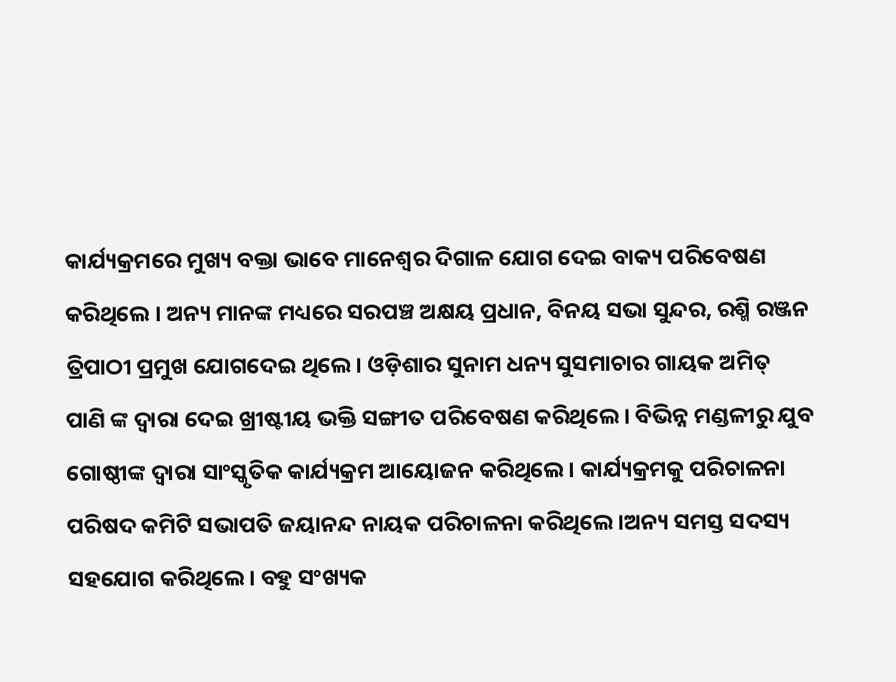କାର୍ଯ୍ୟକ୍ରମରେ ମୁଖ୍ୟ ବକ୍ତା ଭାବେ ମାନେଶ୍ୱର ଦିଗାଳ ଯୋଗ ଦେଇ ବାକ୍ୟ ପରିବେଷଣ କରିଥିଲେ । ଅନ୍ୟ ମାନଙ୍କ ମଧ୍ୟରେ ସରପଞ୍ଚ ଅକ୍ଷୟ ପ୍ରଧାନ, ବିନୟ ସଭା ସୁନ୍ଦର, ରଶ୍ମି ରଞ୍ଜନ ତ୍ରିପାଠୀ ପ୍ରମୁଖ ଯୋଗଦେଇ ଥିଲେ। ଓଡ଼ିଶାର ସୁନାମ ଧନ୍ୟ ସୁସମାଚାର ଗାୟକ ଅମିତ୍ ପାଣି ଙ୍କ ଦ୍ଵାରା ଦେଇ ଖ୍ରୀଷ୍ଟୀୟ ଭକ୍ତି ସଙ୍ଗୀତ ପରିବେଷଣ କରିଥିଲେ । ବିଭିନ୍ନ ମଣ୍ଡଳୀରୁ ଯୁବ ଗୋଷ୍ଠୀଙ୍କ ଦ୍ବାରା ସାଂସ୍କୃତିକ କାର୍ଯ୍ୟକ୍ରମ ଆୟୋଜନ କରିଥିଲେ। କାର୍ଯ୍ୟକ୍ରମକୁ ପରିଚାଳନା ପରିଷଦ କମିଟି ସଭାପତି ଜୟାନନ୍ଦ ନାୟକ ପରିଚାଳନା କରିଥିଲେ ।ଅନ୍ୟ ସମସ୍ତ ସଦସ୍ୟ ସହଯୋଗ କରିଥିଲେ। ବହୁ ସଂଖ୍ୟକ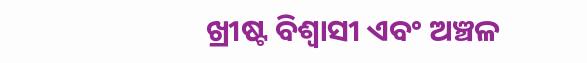ଖ୍ରୀଷ୍ଟ ବିଶ୍ବାସୀ ଏବଂ ଅଞ୍ଚଳ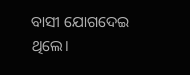ବାସୀ ଯୋଗଦେଇ ଥିଲେ।